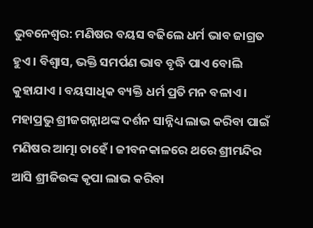ଭୁବନେଶ୍ବର: ମଣିଷର ବୟସ ବଢିଲେ ଧର୍ମ ଭାବ ଜାଗ୍ରତ ହୁଏ । ବିଶ୍ବାସ, ଭକ୍ତି ସମର୍ପଣ ଭାବ ବୃଦ୍ଧି ପାଏ ବୋଲି କୁହାଯାଏ । ବୟସାଧିକ ବ୍ୟକ୍ତି ଧର୍ମ ପ୍ରତି ମନ ବଳାଏ । ମହାପ୍ରଭୁ ଶ୍ରୀଜଗନ୍ନାଥଙ୍କ ଦର୍ଶନ ସାନ୍ନିଧ୍ୟ ଲାଭ କରିବା ପାଇଁ ମଣିଷର ଆତ୍ମା ଚାହେଁ। ଜୀବନକାଳରେ ଥରେ ଶ୍ରୀମନ୍ଦିର ଆସି ଶ୍ରୀଜିଉଙ୍କ କୃପା ଲାଭ କରିବା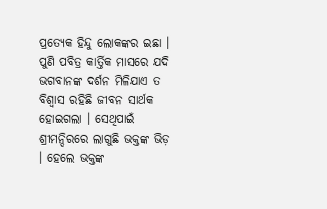ପ୍ରତ୍ୟେକ ହିନ୍ଦୁ ଲୋକଙ୍କର ଇଛା । ପୁଣି ପବିତ୍ର କାର୍ତ୍ତିକ ମାସରେ ଯଦି ଭଗବାନଙ୍କ ଦର୍ଶନ ମିଳିଯାଏ ତ ବିଶ୍ବାସ ରହିଛି ଜୀବନ ସାର୍ଥକ ହୋଇଗଲା । ସେଥିପାଇଁ ଶ୍ରୀମନ୍ଦିରରେ ଲାଗୁଛି ଭକ୍ତଙ୍କ ଭିଡ଼ । ହେଲେ ଭକ୍ତଙ୍କ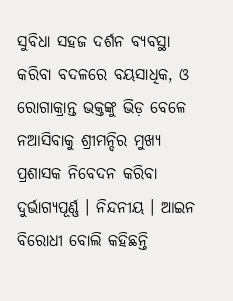ସୁବିଧା ସହଜ ଦର୍ଶନ ବ୍ୟବସ୍ଥା କରିବା ବଦଳରେ ବୟସାଧିକ, ଓ ରୋଗାକ୍ରାନ୍ତ ଭକ୍ତଙ୍କୁ ଭିଡ଼ ବେଳେ ନଆସିବାକୁ ଶ୍ରୀମନ୍ଦିର ମୁଖ୍ୟ ପ୍ରଶାସକ ନିବେଦନ କରିବା ଦୁର୍ଭାଗ୍ୟପୂର୍ଣ୍ଣ । ନିନ୍ଦନୀୟ । ଆଇନ ବିରୋଧୀ ବୋଲି କହିଛନ୍ତି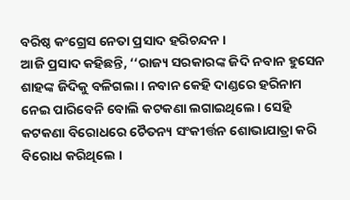ବରିଷ୍ଠ କଂଗ୍ରେସ ନେତା ପ୍ରସାଦ ହରିଚନ୍ଦନ ।
ଆଜି ପ୍ରସାଦ କହିଛନ୍ତି, ‘‘ରାଜ୍ୟ ସରକାରଙ୍କ ଜିଦି ନବାନ ହୁସେନ ଶାହଙ୍କ ଜିଦିକୁ ବଳିଗଲା । ନବାନ କେହି ଦାଣ୍ଡରେ ହରିନାମ ନେଇ ପାରିବେନି ବୋଲି କଟକଣା ଲଗାଇଥିଲେ । ସେହି କଟକଣା ବିରୋଧରେ ଚୈତନ୍ୟ ସଂକୀର୍ତ୍ତନ ଶୋଭାଯାତ୍ରା କରି ବିରୋଧ କରିଥିଲେ ।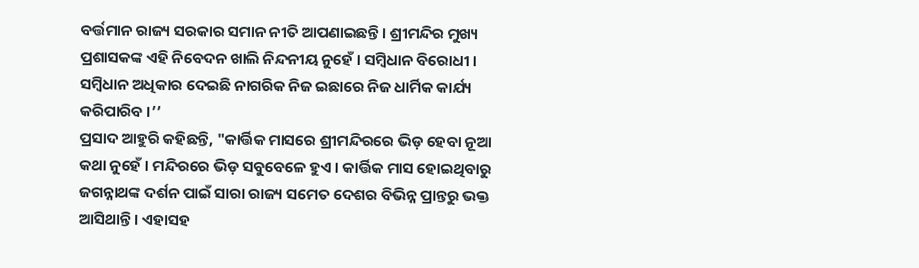ବର୍ତ୍ତମାନ ରାଜ୍ୟ ସରକାର ସମାନ ନୀତି ଆପଣାଇଛନ୍ତି । ଶ୍ରୀମନ୍ଦିର ମୁଖ୍ୟ ପ୍ରଶାସକଙ୍କ ଏହି ନିବେଦନ ଖାଲି ନିନ୍ଦନୀୟ ନୁହେଁ । ସମ୍ବିଧାନ ବିରୋଧୀ । ସମ୍ବିଧାନ ଅଧିକାର ଦେଇଛି ନାଗରିକ ନିଜ ଇଛାରେ ନିଜ ଧାର୍ମିକ କାର୍ଯ୍ୟ କରିପାରିବ ।’’
ପ୍ରସାଦ ଆହୁରି କହିଛନ୍ତି, "କାର୍ତ୍ତିକ ମାସରେ ଶ୍ରୀମନ୍ଦିରରେ ଭିଡ଼ ହେବା ନୂଆ କଥା ନୁହେଁ । ମନ୍ଦିରରେ ଭିଡ଼ ସବୁବେଳେ ହୁଏ । କାର୍ତ୍ତିକ ମାସ ହୋଇଥିବାରୁ ଜଗନ୍ନାଥଙ୍କ ଦର୍ଶନ ପାଇଁ ସାରା ରାଜ୍ୟ ସମେତ ଦେଶର ବିଭିନ୍ନ ପ୍ରାନ୍ତରୁ ଭକ୍ତ ଆସିଥାନ୍ତି । ଏହାସହ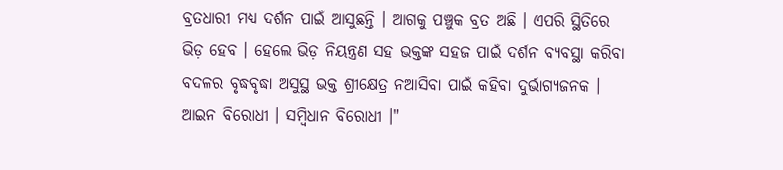ବ୍ରତଧାରୀ ମଧ୍ୟ ଦର୍ଶନ ପାଇଁ ଆସୁଛନ୍ତି । ଆଗକୁ ପଞ୍ଚୁକ ବ୍ରତ ଅଛି । ଏପରି ସ୍ଥିତିରେ ଭିଡ଼ ହେବ । ହେଲେ ଭିଡ଼ ନିୟନ୍ତ୍ରଣ ସହ ଭକ୍ତଙ୍କ ସହଜ ପାଇଁ ଦର୍ଶନ ବ୍ୟବସ୍ଥା କରିବା ବଦଳର ବୃଦ୍ଧବୃଦ୍ଧା ଅସୁସ୍ଥ ଭକ୍ତ ଶ୍ରୀକ୍ଷେତ୍ର ନଆସିବା ପାଇଁ କହିବା ଦୁର୍ଭାଗ୍ୟଜନକ । ଆଇନ ବିରୋଧୀ । ସମ୍ବିଧାନ ବିରୋଧୀ ।"